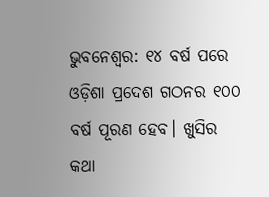ଭୁବନେଶ୍ୱର: ୧୪ ବର୍ଷ ପରେ ଓଡ଼ିଶା ପ୍ରଦେଶ ଗଠନର ୧୦୦ ବର୍ଷ ପୂରଣ ହେବ। ଖୁସିର କଥା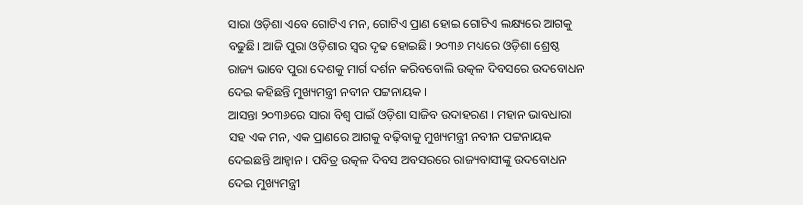ସାରା ଓଡ଼ିଶା ଏବେ ଗୋଟିଏ ମନ, ଗୋଟିଏ ପ୍ରାଣ ହୋଇ ଗୋଟିଏ ଲକ୍ଷ୍ୟରେ ଆଗକୁ ବଢୁଛି। ଆଜି ପୁରା ଓଡ଼ିଶାର ସ୍ୱର ଦୃଢ ହୋଇଛି। ୨୦୩୬ ମଧ୍ୟରେ ଓଡ଼ିଶା ଶ୍ରେଷ୍ଠ ରାଜ୍ୟ ଭାବେ ପୁରା ଦେଶକୁ ମାର୍ଗ ଦର୍ଶନ କରିବବୋଲି ଉତ୍କଳ ଦିବସରେ ଉଦବୋଧନ ଦେଇ କହିଛନ୍ତି ମୁଖ୍ୟମନ୍ତ୍ରୀ ନବୀନ ପଟ୍ଟନାୟକ ।
ଆସନ୍ତା ୨୦୩୬ରେ ସାରା ବିଶ୍ବ ପାଇଁ ଓଡ଼ିଶା ସାଜିବ ଉଦାହରଣ । ମହାନ ଭାବଧାରା ସହ ଏକ ମନ, ଏକ ପ୍ରାଣରେ ଆଗକୁ ବଢ଼ିବାକୁ ମୁଖ୍ୟମନ୍ତ୍ରୀ ନବୀନ ପଟ୍ଟନାୟକ ଦେଇଛନ୍ତି ଆହ୍ବାନ । ପବିତ୍ର ଉତ୍କଳ ଦିବସ ଅବସରରେ ରାଜ୍ୟବାସୀଙ୍କୁ ଉଦବୋଧନ ଦେଇ ମୁଖ୍ୟମନ୍ତ୍ରୀ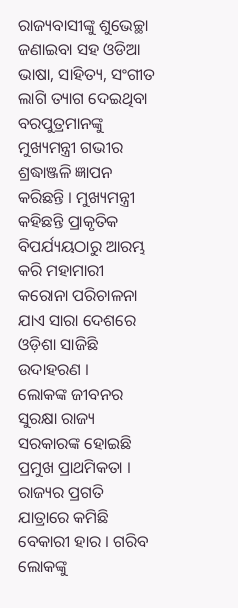ରାଜ୍ୟବାସୀଙ୍କୁ ଶୁଭେଚ୍ଛା ଜଣାଇବା ସହ ଓଡିଆ ଭାଷା, ସାହିତ୍ୟ, ସଂଗୀତ ଲାଗି ତ୍ୟାଗ ଦେଇଥିବା ବରପୁତ୍ରମାନଙ୍କୁ ମୁଖ୍ୟମନ୍ତ୍ରୀ ଗଭୀର ଶ୍ରଦ୍ଧାଞ୍ଜଳି ଜ୍ଞାପନ କରିଛନ୍ତି । ମୁଖ୍ୟମନ୍ତ୍ରୀ କହିଛନ୍ତି ପ୍ରାକୃତିକ ବିପର୍ଯ୍ୟୟଠାରୁ ଆରମ୍ଭ କରି ମହାମାରୀ କରୋନା ପରିଚାଳନା ଯାଏ ସାରା ଦେଶରେ ଓଡ଼ିଶା ସାଜିଛି ଉଦାହରଣ ।
ଲୋକଙ୍କ ଜୀବନର ସୁରକ୍ଷା ରାଜ୍ୟ ସରକାରଙ୍କ ହୋଇଛି ପ୍ରମୁଖ ପ୍ରାଥମିକତା । ରାଜ୍ୟର ପ୍ରଗତି ଯାତ୍ରାରେ କମିଛି ବେକାରୀ ହାର । ଗରିବ ଲୋକଙ୍କୁ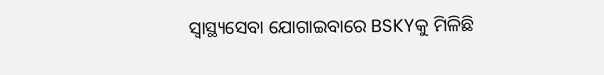ସ୍ବାସ୍ଥ୍ୟସେବା ଯୋଗାଇବାରେ BSKYକୁ ମିଳିଛି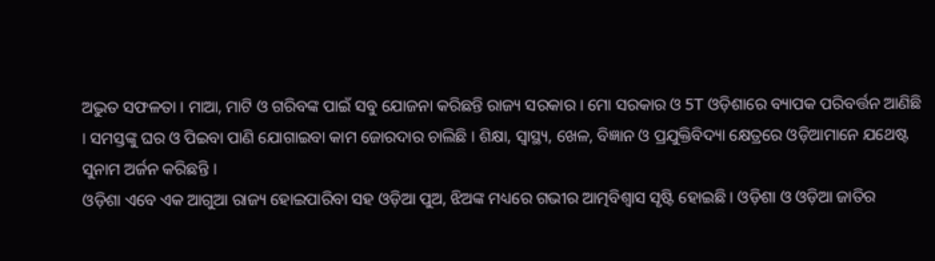ଅଦ୍ଭୁତ ସଫଳତା । ମାଆ, ମାଟି ଓ ଗରିବଙ୍କ ପାଇଁ ସବୁ ଯୋଜନା କରିଛନ୍ତି ରାଜ୍ୟ ସରକାର । ମୋ ସରକାର ଓ 5T ଓଡ଼ିଶାରେ ବ୍ୟାପକ ପରିବର୍ତ୍ତନ ଆଣିଛି । ସମସ୍ତଙ୍କୁ ଘର ଓ ପିଇବା ପାଣି ଯୋଗାଇବା କାମ ଜୋରଦାର ଚାଲିଛି । ଶିକ୍ଷା, ସ୍ବାସ୍ଥ୍ୟ, ଖେଳ, ବିଜ୍ଞାନ ଓ ପ୍ରଯୁକ୍ତିବିଦ୍ୟା କ୍ଷେତ୍ରରେ ଓଡ଼ିଆମାନେ ଯଥେଷ୍ଟ ସୁନାମ ଅର୍ଜନ କରିଛନ୍ତି ।
ଓଡ଼ିଶା ଏବେ ଏକ ଆଗୁଆ ରାଜ୍ୟ ହୋଇପାରିବା ସହ ଓଡ଼ିଆ ପୁଅ, ଝିଅଙ୍କ ମଧ୍ୟରେ ଗଭୀର ଆତ୍ମବିଶ୍ବାସ ସୃଷ୍ଟି ହୋଇଛି । ଓଡ଼ିଶା ଓ ଓଡ଼ିଆ ଜାତିର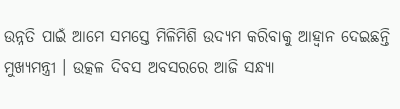ଉନ୍ନତି ପାଇଁ ଆମେ ସମସ୍ତେ ମିଳିମିଶି ଉଦ୍ୟମ କରିବାକୁ ଆହ୍ବାନ ଦେଇଛନ୍ତି ମୁଖ୍ୟମନ୍ତ୍ରୀ । ଉତ୍କଳ ଦିବସ ଅବସରରେ ଆଜି ସନ୍ଧ୍ୟା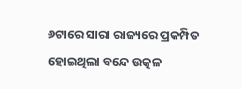୬ଟାରେ ସାରା ରାଜ୍ୟରେ ପ୍ରକମ୍ପିତ ହୋଇଥିଲା ବନ୍ଦେ ଉତ୍କଳ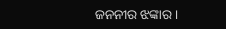ଜନନୀର ଝଙ୍କାର ।